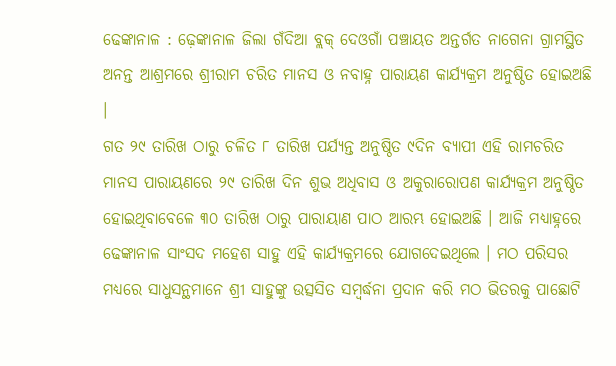ଢେଙ୍କାନାଳ : ଢ଼େଙ୍କାନାଳ ଜିଲା ଗଁଦିଆ ବ୍ଲକ୍ ଦେଓଗାଁ ପଞ୍ଚାୟତ ଅନ୍ତର୍ଗତ ନାଗେନା ଗ୍ରାମସ୍ଥିତ ଅନନ୍ତ ଆଶ୍ରମରେ ଶ୍ରୀରାମ ଚରିତ ମାନସ ଓ ନବାହ୍ନ ପାରାୟଣ କାର୍ଯ୍ୟକ୍ରମ ଅନୁଷ୍ଠିତ ହୋଇଅଛି ।
ଗତ ୨୯ ତାରିଖ ଠାରୁ ଚଳିତ ୮ ତାରିଖ ପର୍ଯ୍ୟନ୍ତ ଅନୁଷ୍ଠିତ ୯ଦିନ ବ୍ୟାପୀ ଏହି ରାମଚରିତ ମାନସ ପାରାୟଣରେ ୨୯ ତାରିଖ ଦିନ ଶୁଭ ଅଧିବାସ ଓ ଅକୁରାରୋପଣ କାର୍ଯ୍ୟକ୍ରମ ଅନୁଷ୍ଠିତ ହୋଇଥିବାବେଳେ ୩୦ ତାରିଖ ଠାରୁ ପାରାୟାଣ ପାଠ ଆରମ୍ଭ ହୋଇଅଛି । ଆଜି ମଧ୍ୟାହ୍ନରେ ଢେଙ୍କାନାଳ ସାଂସଦ ମହେଶ ସାହୁ ଏହି କାର୍ଯ୍ୟକ୍ରମରେ ଯୋଗଦେଇଥିଲେ । ମଠ ପରିସର ମଧ୍ୟରେ ସାଧୁସନ୍ଥମାନେ ଶ୍ରୀ ସାହୁଙ୍କୁ ଉତ୍ସସିତ ସମ୍ବର୍ଦ୍ଧନା ପ୍ରଦାନ କରି ମଠ ଭିତରକୁ ପାଛୋଟି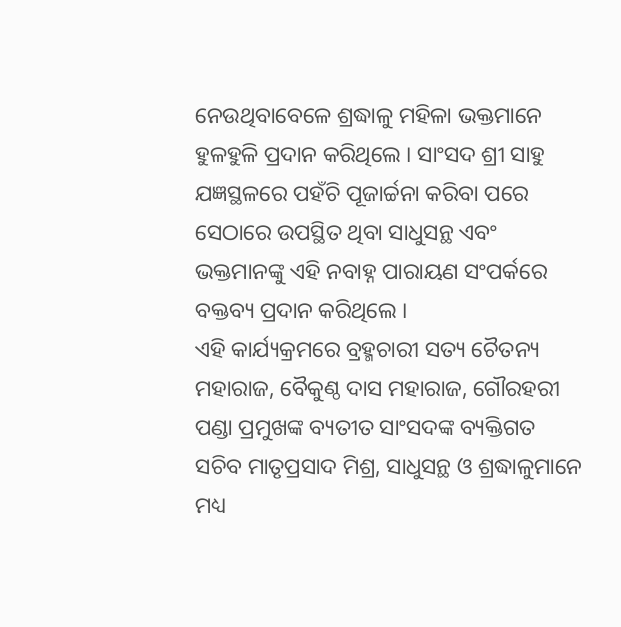ନେଉଥିବାବେଳେ ଶ୍ରଦ୍ଧାଳୁ ମହିଳା ଭକ୍ତମାନେ ହୁଳହୁଳି ପ୍ରଦାନ କରିଥିଲେ । ସାଂସଦ ଶ୍ରୀ ସାହୁ ଯଜ୍ଞସ୍ଥଳରେ ପହଁଚି ପୂଜାର୍ଚ୍ଚନା କରିବା ପରେ ସେଠାରେ ଉପସ୍ଥିତ ଥିବା ସାଧୁସନ୍ଥ ଏବଂ ଭକ୍ତମାନଙ୍କୁ ଏହି ନବାହ୍ନ ପାରାୟଣ ସଂପର୍କରେ ବକ୍ତବ୍ୟ ପ୍ରଦାନ କରିଥିଲେ ।
ଏହି କାର୍ଯ୍ୟକ୍ରମରେ ବ୍ରହ୍ମଚାରୀ ସତ୍ୟ ଚୈତନ୍ୟ ମହାରାଜ, ବୈକୁଣ୍ଠ ଦାସ ମହାରାଜ, ଗୌରହରୀ ପଣ୍ଡା ପ୍ରମୁଖଙ୍କ ବ୍ୟତୀତ ସାଂସଦଙ୍କ ବ୍ୟକ୍ତିଗତ ସଚିବ ମାତୃପ୍ରସାଦ ମିଶ୍ର, ସାଧୁସନ୍ଥ ଓ ଶ୍ରଦ୍ଧାଳୁମାନେ ମଧ୍ୟ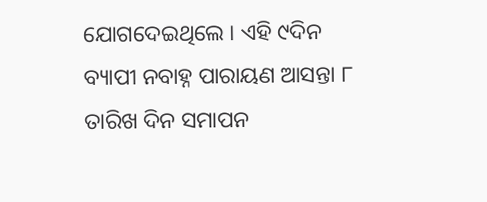ଯୋଗଦେଇଥିଲେ । ଏହି ୯ଦିନ ବ୍ୟାପୀ ନବାହ୍ନ ପାରାୟଣ ଆସନ୍ତା ୮ ତାରିଖ ଦିନ ସମାପନ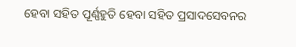ହେବା ସହିତ ପୂର୍ଣ୍ଣହୁତି ହେବା ସହିତ ପ୍ରସାଦସେବନର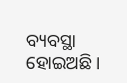ବ୍ୟବସ୍ଥା ହୋଇଅଛି ।